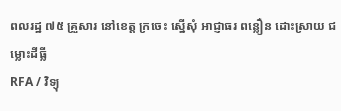ពលរដ្ឋ ៧៥ គ្រួសារ នៅខេត្ត ក្រចេះ ស្នើសុំ អាជ្ញាធរ ពន្លឿន ដោះស្រាយ ជម្លោះដីធ្លី
RFA / វិទ្យុ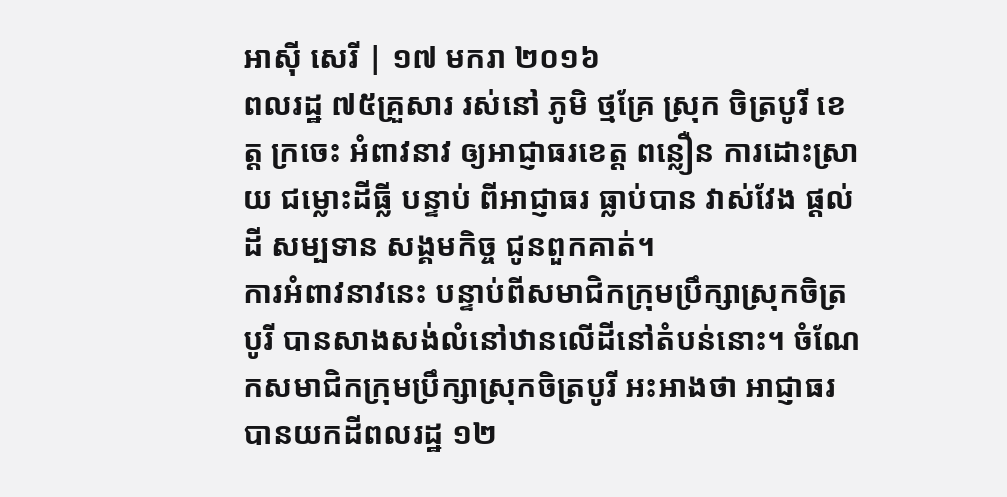អាស៊ី សេរី | ១៧ មករា ២០១៦
ពលរដ្ឋ ៧៥គ្រួសារ រស់នៅ ភូមិ ថ្មគ្រែ ស្រុក ចិត្របូរី ខេត្ត ក្រចេះ អំពាវនាវ ឲ្យអាជ្ញាធរខេត្ត ពន្លឿន ការដោះស្រាយ ជម្លោះដីធ្លី បន្ទាប់ ពីអាជ្ញាធរ ធ្លាប់បាន វាស់វែង ផ្តល់ដី សម្បទាន សង្គមកិច្ច ជូនពួកគាត់។
ការអំពាវនាវនេះ បន្ទាប់ពីសមាជិកក្រុមប្រឹក្សាស្រុកចិត្របូរី បានសាងសង់លំនៅឋានលើដីនៅតំបន់នោះ។ ចំណែកសមាជិកក្រុមប្រឹក្សាស្រុកចិត្របូរី អះអាងថា អាជ្ញាធរបានយកដីពលរដ្ឋ ១២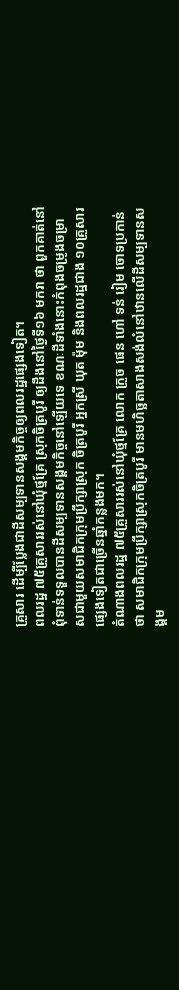គ្រួសារ ដើម្បីប្លែងជាដីសម្បទានសង្គមកិច្ចឲ្យពលរដ្ឋផ្សេងទៀត។
ពលរដ្ឋ ៧៥គ្រួសាររស់នៅឃុំថ្មគ្រែ ស្រុកចិត្របូរី ឲ្យដឹងនៅថ្ងៃទី១៦ មករា ថា ពួកគាត់នៅពុំទាន់ទទួលបានដីសម្បទានសង្គមកិច្ចនៅឡើយទេ ខណៈដីទាំងនោះកំពុងចម្រូងចម្រាសជាមួយសមាជិកក្រុមប្រឹក្សាស្រុក ចិត្របូរី អ្នកស្រី ឃុត ម៉ុម និងពលរដ្ឋជាង ១០គ្រួសារផ្សេងទៀតជាច្រើនឆ្នាំកន្លងមក។
តំណាងពលរដ្ឋ ៧៥គ្រួសាររស់នៅឃុំថ្មគ្រែ លោក ក្រួច ផេន ហៅ ទន់ រៀម ចោទប្រកាន់ថា សមាជិកក្រុមប្រឹក្សាស្រុកចិត្របូរី មានមហិច្ឆតាសាងសង់លំនៅឋានលើដីសម្បទានសង្គម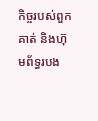កិច្ចរបស់ពួកគាត់ និងហ៊ុមព័ទ្ធរបង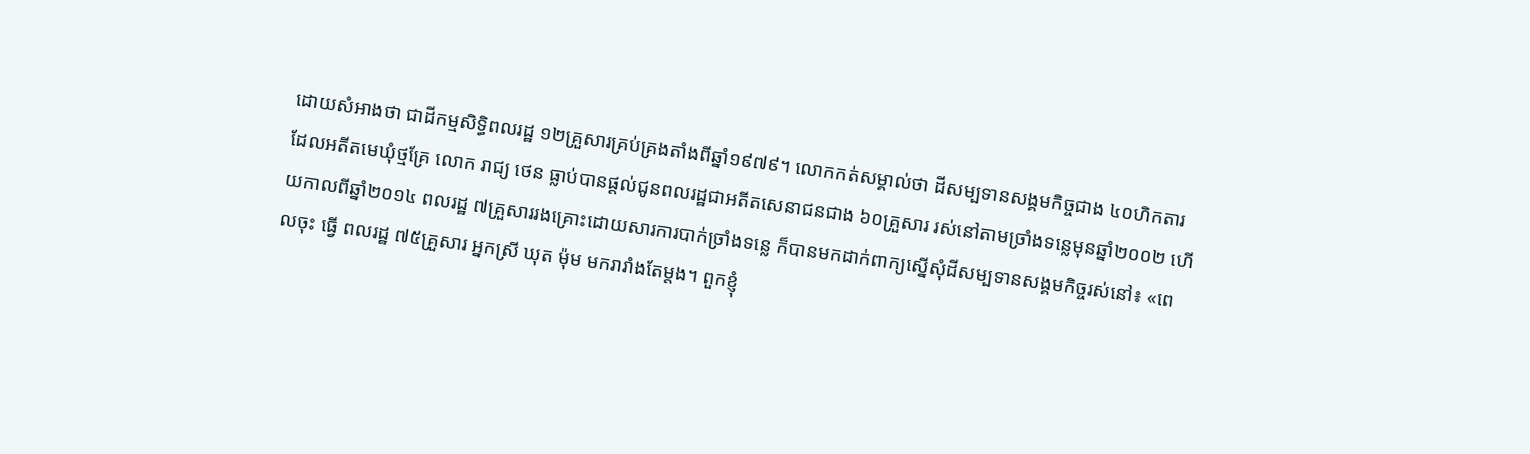ដោយសំអាងថា ជាដីកម្មសិទ្ធិពលរដ្ឋ ១២គ្រួសារគ្រប់គ្រងតាំងពីឆ្នាំ១៩៧៩។ លោកកត់សម្គាល់ថា ដីសម្បទានសង្គមកិច្ចជាង ៤០ហិកតារ ដែលអតីតមេឃុំថ្មគ្រែ លោក រាជ្យ ថេន ធ្លាប់បានផ្តល់ជូនពលរដ្ឋជាអតីតសេនាជនជាង ៦០គ្រួសារ រស់នៅតាមច្រាំងទន្លេមុនឆ្នាំ២០០២ ហើយកាលពីឆ្នាំ២០១៤ ពលរដ្ឋ ៧គ្រួសាររងគ្រោះដោយសារការបាក់ច្រាំងទន្លេ ក៏បានមកដាក់ពាក្យស្នើសុំដីសម្បទានសង្គមកិច្ចរស់នៅ៖ «ពេលចុះ ធ្វើ ពលរដ្ឋ ៧៥គ្រួសារ អ្នកស្រី ឃុត ម៉ុម មករារាំងតែម្តង។ ពួកខ្ញុំ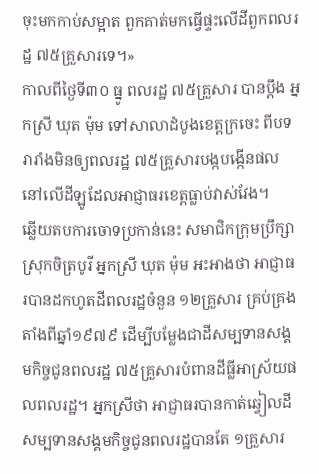ចុះមកកាប់សម្អាត ពួកគាត់មកធ្វើផ្ទះលើដីពួកពលរដ្ឋ ៧៥គ្រួសារទេ។»
កាលពីថ្ងៃទី៣០ ធ្នូ ពលរដ្ឋ ៧៥គ្រួសារ បានប្ដឹង អ្នកស្រី ឃុត ម៉ុម ទៅសាលាដំបូងខេត្តក្រចេះ ពីបទរារាំងមិនឲ្យពលរដ្ឋ ៧៥គ្រួសារបង្កបង្កើនផលនៅលើដីឡូដែលអាជ្ញាធរខេត្តធ្លាប់វាស់វែង។
ឆ្លើយតបការចោទប្រកាន់នេះ សមាជិកក្រុមប្រឹក្សាស្រុកចិត្របូរី អ្នកស្រី ឃុត ម៉ុម អះអាងថា អាជ្ញាធរបានដកហូតដីពលរដ្ឋចំនួន ១២គ្រួសារ គ្រប់គ្រងតាំងពីឆ្នាំ១៩៧៩ ដើម្បីបម្លែងជាដីសម្បទានសង្គមកិច្ចជូនពលរដ្ឋ ៧៥គ្រួសារបំពានដីធ្លីអាស្រ័យផលពលរដ្ឋ។ អ្នកស្រីថា អាជ្ញាធរបានកាត់ឆ្វៀលដីសម្បទានសង្គមកិច្ចជូនពលរដ្ឋបានតែ ១គ្រួសារ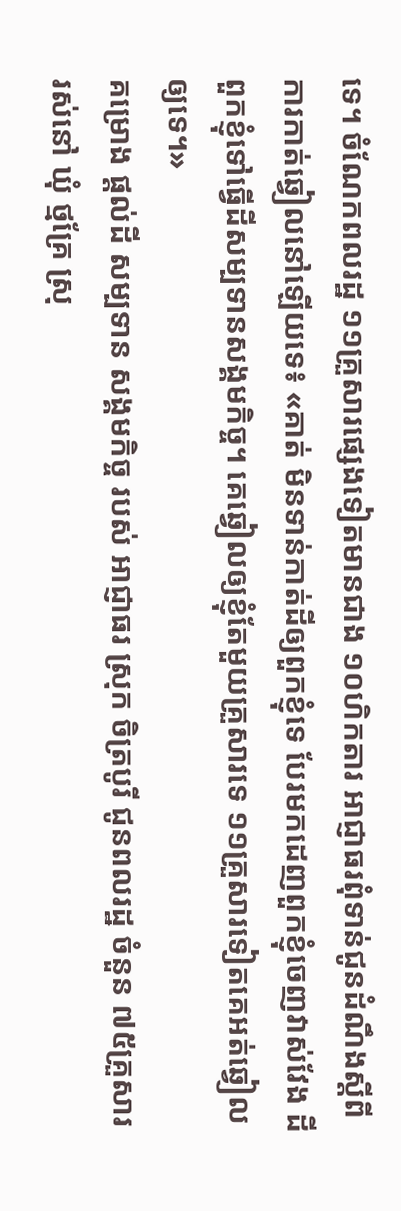ទេ។ ចំណែកពលរដ្ឋ ១១គ្រួសារផ្សេងទៀតមានជាង ១០ហិកតារ អាជ្ញាធរពុំទាន់ជូនដំណឹងស្ដីពីការកាត់ឆ្វៀលនៅឡើយទេ៖ «គាត់ មិនទាន់កាត់ដីឲ្យពួកខ្ញុំទេ បែរមកដេញពួកខ្ញុំចេញវាស់វែង ដីពួកខ្ញុំទៅធ្វើដីសម្បទានសង្គមកិច្ច។ គេឆ្វៀលឲ្យខ្ញុំតែមួយគ្រួសារទេ ១១គ្រួសារទៀតគេអត់ឆ្វៀលឲ្យទេ។»
គម្រោង ផ្តល់ដី សម្បទាន សង្គមកិច្ច របស់ អាជ្ញាធរ ស្រុក ចិត្របូរី ជូនពលរដ្ឋ ចំនួន ៧៥គ្រួសារ រស់នៅ ឃុំ ថ្មគ្រែ ស្រុ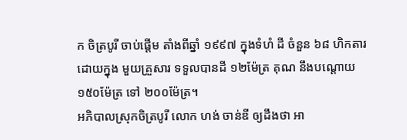ក ចិត្របូរី ចាប់ផ្តើម តាំងពីឆ្នាំ ១៩៩៧ ក្នុងទំហំ ដី ចំនួន ៦៨ ហិកតារ ដោយក្នុង មួយគ្រួសារ ទទួលបានដី ១២ម៉ែត្រ គុណ នឹងបណ្តោយ ១៥០ម៉ែត្រ ទៅ ២០០ម៉ែត្រ។
អភិបាលស្រុកចិត្របូរី លោក ហង់ ចាន់ឌី ឲ្យដឹងថា អា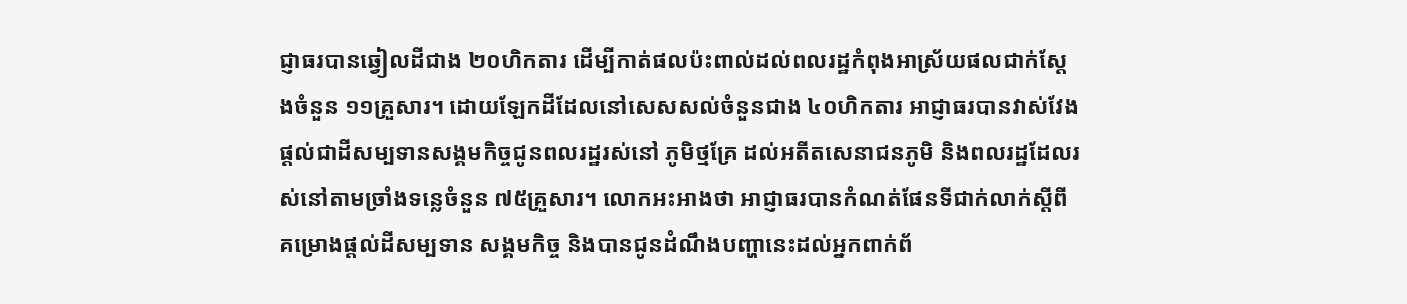ជ្ញាធរបានឆ្វៀលដីជាង ២០ហិកតារ ដើម្បីកាត់ផលប៉ះពាល់ដល់ពលរដ្ឋកំពុងអាស្រ័យផលជាក់ស្តែងចំនួន ១១គ្រួសារ។ ដោយឡែកដីដែលនៅសេសសល់ចំនួនជាង ៤០ហិកតារ អាជ្ញាធរបានវាស់វែងផ្តល់ជាដីសម្បទានសង្គមកិច្ចជូនពលរដ្ឋរស់នៅ ភូមិថ្មគ្រែ ដល់អតីតសេនាជនភូមិ និងពលរដ្ឋដែលរស់នៅតាមច្រាំងទន្លេចំនួន ៧៥គ្រួសារ។ លោកអះអាងថា អាជ្ញាធរបានកំណត់ផែនទីជាក់លាក់ស្ដីពីគម្រោងផ្តល់ដីសម្បទាន សង្គមកិច្ច និងបានជូនដំណឹងបញ្ហានេះដល់អ្នកពាក់ព័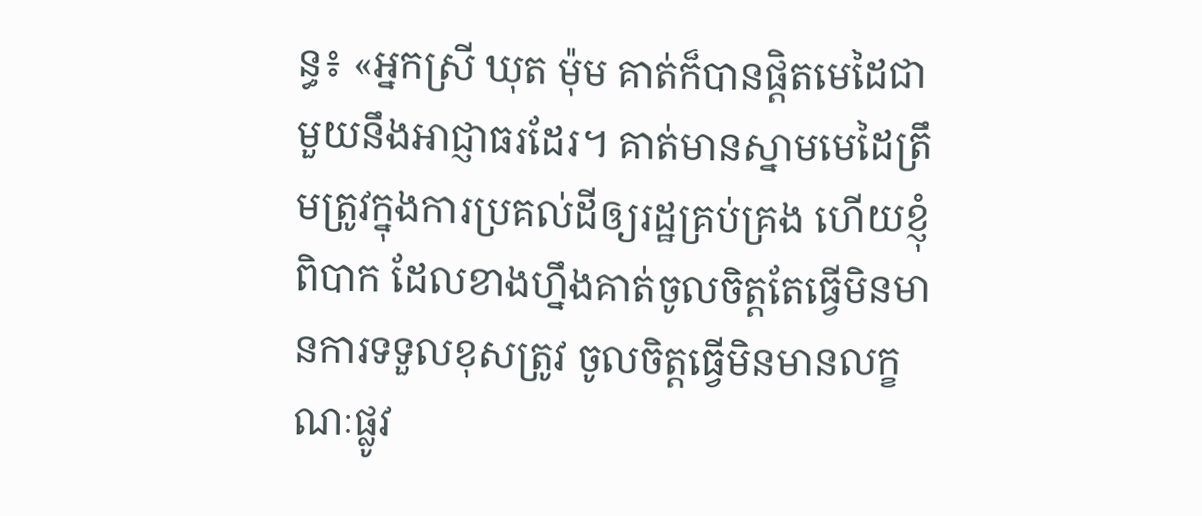ន្ធ៖ «អ្នកស្រី ឃុត ម៉ុម គាត់ក៏បានផ្ដិតមេដៃជាមួយនឹងអាជ្ញាធរដែរ។ គាត់មានស្នាមមេដៃត្រឹមត្រូវក្នុងការប្រគល់ដីឲ្យរដ្ឋគ្រប់គ្រង ហើយខ្ញុំពិបាក ដែលខាងហ្នឹងគាត់ចូលចិត្តតែធ្វើមិនមានការទទួលខុសត្រូវ ចូលចិត្តធ្វើមិនមានលក្ខណៈផ្លូវ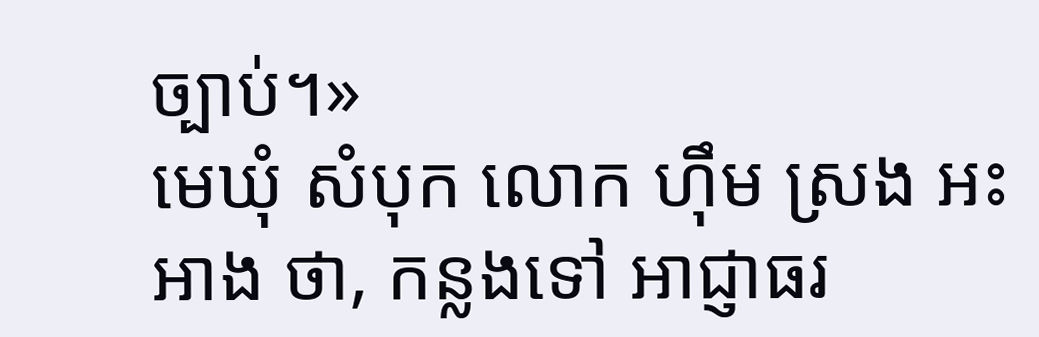ច្បាប់។»
មេឃុំ សំបុក លោក ហ៊ឹម ស្រង អះអាង ថា, កន្លងទៅ អាជ្ញាធរ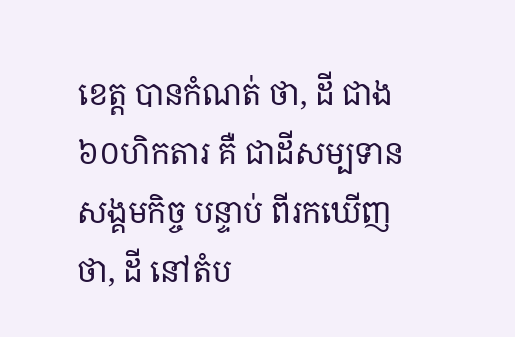ខេត្ត បានកំណត់ ថា, ដី ជាង ៦០ហិកតារ គឺ ជាដីសម្បទាន សង្គមកិច្ច បន្ទាប់ ពីរកឃើញ ថា, ដី នៅតំប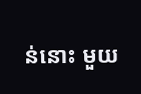ន់នោះ មួយ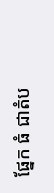ផ្នែក ធំ ជាតំប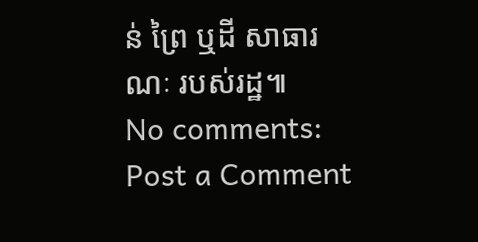ន់ ព្រៃ ឬដី សាធារណៈ របស់រដ្ឋ៕
No comments:
Post a Comment